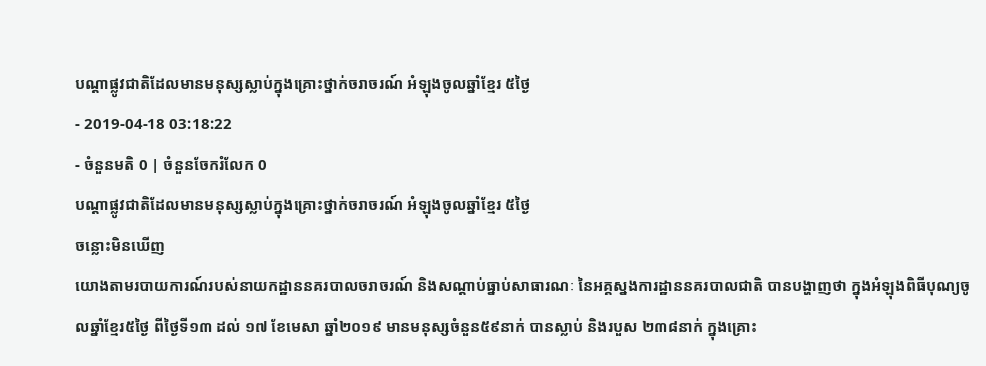បណ្តាផ្លូវជាតិដែលមានមនុស្សស្លាប់ក្នុងគ្រោះថ្នាក់ចរាចរណ៍ អំឡុងចូលឆ្នាំខ្មែរ ៥ថ្ងៃ
- 2019-04-18 03:18:22
- ចំនួនមតិ 0 | ចំនួនចែករំលែក 0
បណ្តាផ្លូវជាតិដែលមានមនុស្សស្លាប់ក្នុងគ្រោះថ្នាក់ចរាចរណ៍ អំឡុងចូលឆ្នាំខ្មែរ ៥ថ្ងៃ
ចន្លោះមិនឃើញ
យោងតាមរបាយការណ៍របស់នាយកដ្ឋាននគរបាលចរាចរណ៍ និងសណ្តាប់ធ្នាប់សាធារណៈ នៃអគ្គស្នងការដ្ឋាននគរបាលជាតិ បានបង្ហាញថា ក្នុងអំឡុងពិធីបុណ្យចូលឆ្នាំខ្មែរ៥ថ្ងៃ ពីថ្ងៃទី១៣ ដល់ ១៧ ខែមេសា ឆ្នាំ២០១៩ មានមនុស្សចំនួន៥៩នាក់ បានស្លាប់ និងរបួស ២៣៨នាក់ ក្នុងគ្រោះ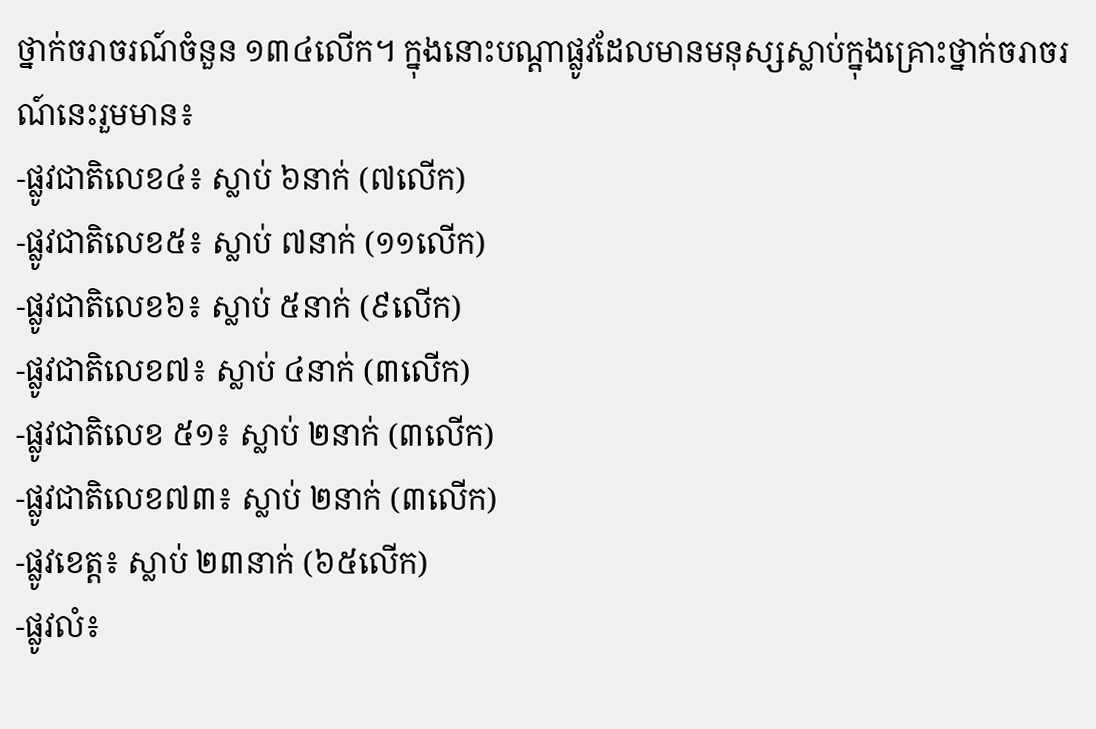ថ្នាក់ចរាចរណ៍ចំនួន ១៣៤លើក។ ក្នុងនោះបណ្តាផ្លូវដែលមានមនុស្សស្លាប់ក្នុងគ្រោះថ្នាក់ចរាចរណ៍នេះរួមមាន៖
-ផ្លូវជាតិលេខ៤៖ ស្លាប់ ៦នាក់ (៧លើក)
-ផ្លូវជាតិលេខ៥៖ ស្លាប់ ៧នាក់ (១១លើក)
-ផ្លូវជាតិលេខ៦៖ ស្លាប់ ៥នាក់ (៩លើក)
-ផ្លូវជាតិលេខ៧៖ ស្លាប់ ៤នាក់ (៣លើក)
-ផ្លូវជាតិលេខ ៥១៖ ស្លាប់ ២នាក់ (៣លើក)
-ផ្លូវជាតិលេខ៧៣៖ ស្លាប់ ២នាក់ (៣លើក)
-ផ្លូវខេត្ត៖ ស្លាប់ ២៣នាក់ (៦៥លើក)
-ផ្លូវលំ៖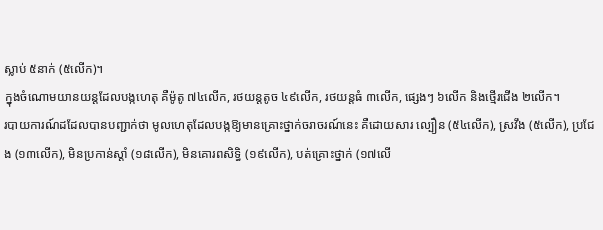ស្លាប់ ៥នាក់ (៥លើក)។
ក្នុងចំណោមយានយន្តដែលបង្កហេតុ គឺម៉ូតូ ៧៤លើក, រថយន្តតូច ៤៩លើក, រថយន្តធំ ៣លើក, ផ្សេងៗ ៦លើក និងថ្មើរជើង ២លើក។
របាយការណ៍ដដែលបានបញ្ជាក់ថា មូលហេតុដែលបង្កឱ្យមានគ្រោះថ្នាក់ចរាចរណ៍នេះ គឺដោយសារ ល្បឿន (៥៤លើក), ស្រវឹង (៥លើក), ប្រជែង (១៣លើក), មិនប្រកាន់ស្តាំ (១៨លើក), មិនគោរពសិទ្ធិ (១៩លើក), បត់គ្រោះថ្នាក់ (១៧លើ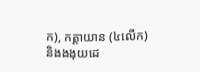ក), កត្តាយាន (៤លើក) និងងងុយដេ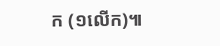ក (១លើក)៕